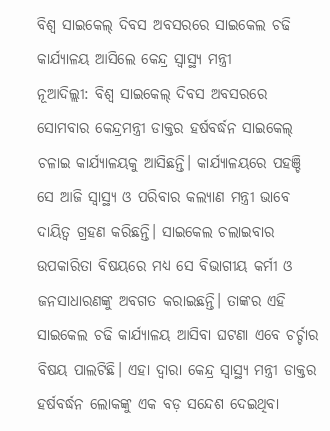ବିଶ୍ବ ସାଇକେଲ୍ ଦିବସ ଅବସରରେ ସାଇକେଲ ଚଢି କାର୍ଯ୍ୟାଳୟ ଆସିଲେ କେନ୍ଦ୍ର ସ୍ୱାସ୍ଥ୍ୟ ମନ୍ତ୍ରୀ
ନୂଆଦିଲ୍ଲୀ: ବିଶ୍ୱ ସାଇକେଲ୍ ଦିବସ ଅବସରରେ ସୋମବାର କେନ୍ଦ୍ରମନ୍ତ୍ରୀ ଡାକ୍ତର ହର୍ଷବର୍ଦ୍ଧନ ସାଇକେଲ୍ ଚଳାଇ କାର୍ଯ୍ୟାଳୟକୁ ଆସିଛନ୍ତି। କାର୍ଯ୍ୟାଳୟରେ ପହଞ୍ଚି ସେ ଆଜି ସ୍ବାସ୍ଥ୍ୟ ଓ ପରିବାର କଲ୍ୟାଣ ମନ୍ତ୍ରୀ ଭାବେ ଦାୟିତ୍ବ ଗ୍ରହଣ କରିଛନ୍ତି। ସାଇକେଲ ଚଲାଇବାର ଉପକାରିତା ବିଷୟରେ ମଧ୍ୟ ସେ ବିଭାଗୀୟ କର୍ମୀ ଓ ଜନସାଧାରଣଙ୍କୁ ଅବଗତ କରାଇଛନ୍ତି। ତାଙ୍କର ଏହି ସାଇକେଲ ଚଢି କାର୍ଯ୍ୟାଳୟ ଆସିବା ଘଟଣା ଏବେ ଚର୍ଚ୍ଚାର ବିଷୟ ପାଲଟିଛି। ଏହା ଦ୍ବାରା କେନ୍ଦ୍ର ସ୍ୱାସ୍ଥ୍ୟ ମନ୍ତ୍ରୀ ଡାକ୍ତର ହର୍ଷବର୍ଦ୍ଧନ ଲୋକଙ୍କୁ ଏକ ବଡ଼ ସନ୍ଦେଶ ଦେଇଥିବା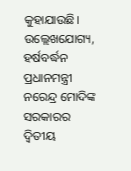କୁହାଯାଉଛି।
ଉଲ୍ଲେଖଯୋଗ୍ୟ, ହର୍ଷବର୍ଦ୍ଧନ ପ୍ରଧାନମନ୍ତ୍ରୀ ନରେନ୍ଦ୍ର ମୋଦିଙ୍କ ସରକାରର ଦ୍ୱିତୀୟ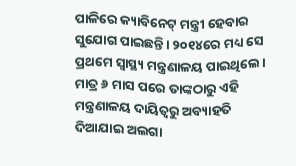ପାଳିରେ କ୍ୟାବିନେଟ୍ ମନ୍ତ୍ରୀ ହେବାର ସୁଯୋଗ ପାଇଛନ୍ତି। ୨୦୧୪ରେ ମଧ୍ୟ ସେ ପ୍ରଥମେ ସ୍ୱାସ୍ଥ୍ୟ ମନ୍ତ୍ରଣାଳୟ ପାଇଥିଲେ। ମାତ୍ର ୬ ମାସ ପରେ ତାଙ୍କଠାରୁ ଏହି ମନ୍ତ୍ରଣାଳୟ ଦାୟିତ୍ୱରୁ ଅବ୍ୟାହତି ଦିଆଯାଇ ଅଲଗା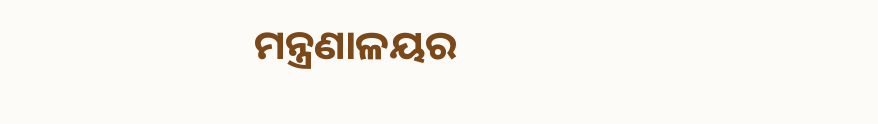ମନ୍ତ୍ରଣାଳୟର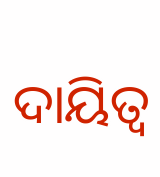ଦାୟିତ୍ୱ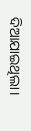ଦିଆଯାଇଥିଲା।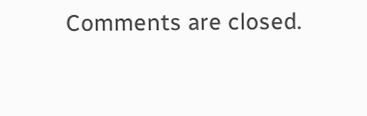Comments are closed.